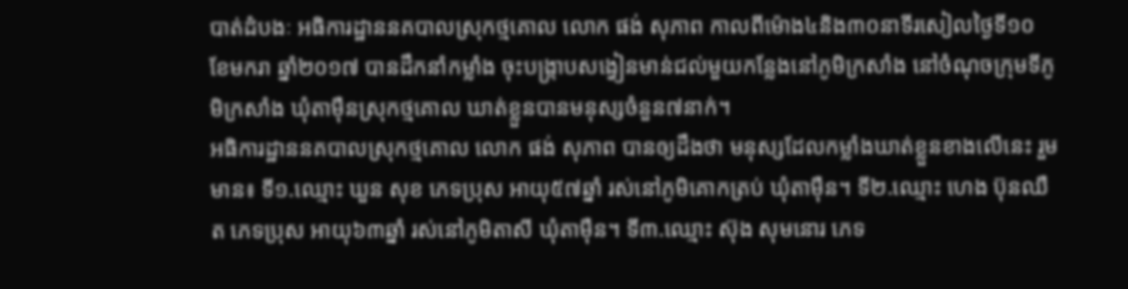បាត់ដំបងៈ អធិការដ្ឋាននគបាលស្រុកថ្មគោល លោក ផង់ សុភាព កាលពីម៉ោង៤និង៣០នាទីរសៀលថ្ងៃទី១០ ខែមករា ឆ្នាំ២០១៧ បានដឹកនាំកម្លាំង ចុះបង្ក្រាបសង្វៀនមាន់ជល់មួយកន្លែងនៅភូមិក្រសាំង នៅចំណុចក្រុមទីភូមិក្រសាំង ឃុំតាម៉ឺនស្រុកថ្មគោល ឃាត់ខ្លួនបានមនុស្សចំនួន៧នាក់។
អធិការដ្ឋាននគបាលស្រុកថ្មគោល លោក ផង់ សុភាព បានឲ្យដឹងថា មនុស្សដែលកម្លាំងឃាត់ខ្លួនខាងលើនេះ រួមមាន៖ ទី១.ឈ្មោះ ឃួន សុខ ភេទប្រុស អាយុ៥៧ឆ្នាំ រស់នៅភូមិគោកត្រប់ ឃុំតាម៉ឺន។ ទី២.ឈ្មោះ ហេង ប៊ុនឈឺត ភេទប្រុស អាយុ៦៣ឆ្នាំ រស់នៅភូមិតាសី ឃុំតាម៉ឺន។ ទី៣.ឈ្មោះ ស៊ុង សុមនោរ ភេទ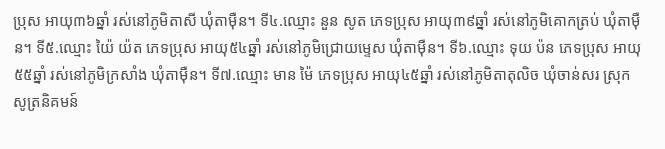ប្រុស អាយុ៣៦ឆ្នាំ រស់នៅភូមិតាសី ឃុំតាម៉ឺន។ ទី៤.ឈ្មោះ នួន សូត ភេទប្រុស អាយុ៣៩ឆ្នាំ រស់នៅភូមិគោកត្រប់ ឃុំតាម៉ឺន។ ទី៥.ឈ្មោះ យ៉ៃ យ៉ត ភេទប្រុស អាយុ៥៤ឆ្នាំ រស់នៅភូមិជ្រោយម្ទេស ឃុំតាម៉ឺន។ ទី៦.ឈ្មោះ ទុយ ប៉ន ភេទប្រុស អាយុ៥៥ឆ្នាំ រស់នៅភូមិក្រសាំង ឃុំតាម៉ឺន។ ទី៧.ឈ្មោះ មាន ម៉ៃ ភេទប្រុស អាយុ៤៥ឆ្នាំ រស់នៅភូមិតាតុលិច ឃុំចាន់សរ ស្រុកសូត្រនិគមន៍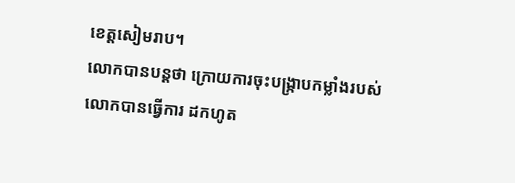ខេត្តសៀមរាប។
លោកបានបន្តថា ក្រោយការចុះបង្ក្រាបកម្លាំងរបស់លោកបានធ្វើការ ដកហូត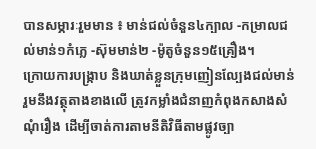បានសម្ភារៈរួមមាន ៖ មាន់ជល់ចំនួន៤ក្បាល -កម្រាលជល់មាន់១កំភ្លេ -ស៊ុមមាន់២ -ម៉ូតូចំនួន១៥គ្រឿង។
ក្រោយការបង្ក្រាប និងឃាត់ខ្លួនក្រុមញៀនល្បែងជល់មាន់ រួមនឹងវត្ថុតាងខាងលើ ត្រូវកម្លាំងជំនាញកំពុងកសាងសំណុំរឿង ដើម្បីចាត់ការតាមនីតិវិធីតាមផ្លូវច្បា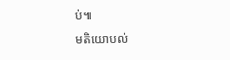ប់៕
មតិយោបល់